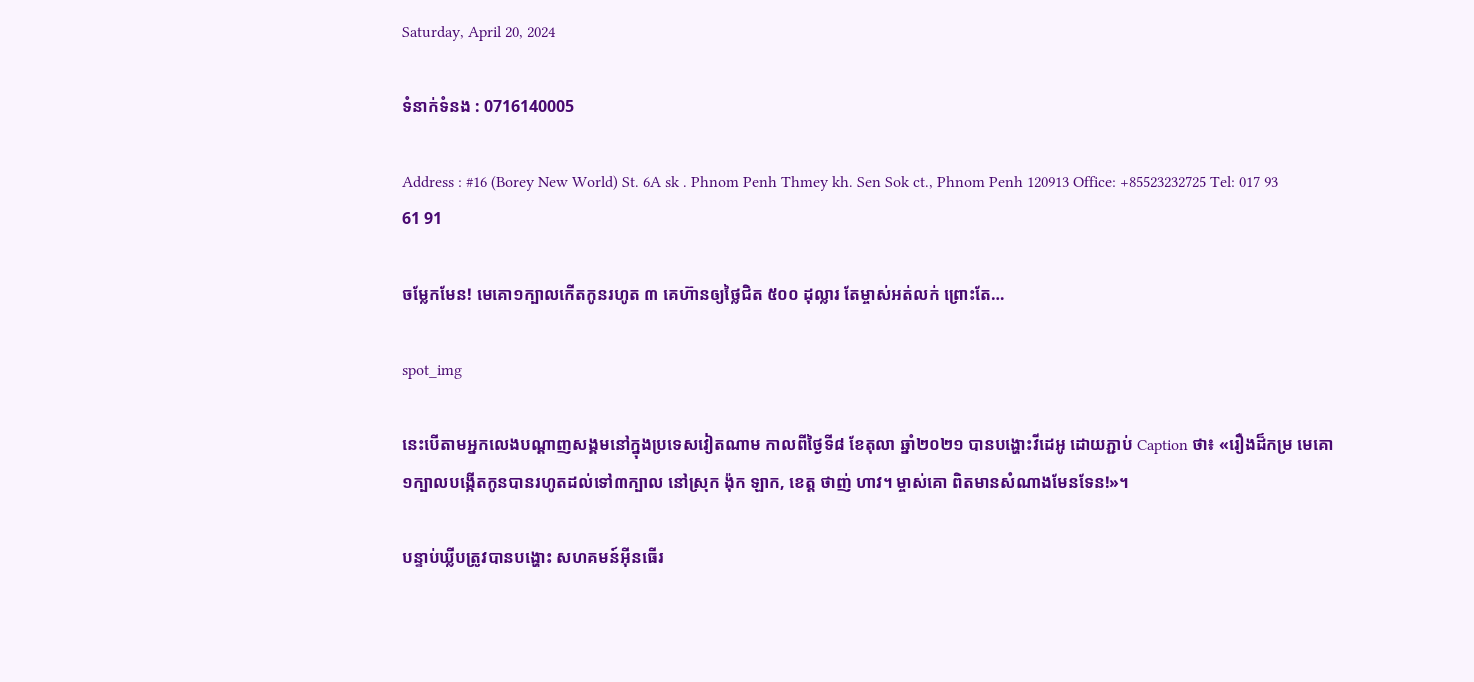Saturday, April 20, 2024

ទំនាក់ទំនង : 0716140005

Address : #16 (Borey New World) St. 6A sk . Phnom Penh Thmey kh. Sen Sok ct., Phnom Penh 120913 Office: +85523232725 Tel: 017 93 61 91

ចម្លែកមែន! មេគោ១ក្បាលកើតកូនរហូត ៣ គេហ៊ានឲ្យថ្លៃជិត ៥០០ ដុល្លារ តែម្ចាស់អត់លក់ ព្រោះតែ…

spot_img

នេះបើតាមអ្នកលេងបណ្តាញសង្គមនៅក្នុងប្រទេសវៀតណាម កាលពីថ្ងៃទី៨ ខែតុលា ឆ្នាំ២០២១ បានបង្ហោះវីដេអូ ដោយភ្ជាប់ Caption ថា៖ «រឿងដ៏កម្រ មេគោ១ក្បាលបង្កើតកូនបានរហូតដល់ទៅ៣ក្បាល នៅស្រុក ង៉ុក ឡាក, ខេត្ត ថាញ់ ហាវ។ ម្ចាស់គោ ពិតមានសំណាងមែនទែន!»។

បន្ទាប់ឃ្លីបត្រូវបានបង្ហោះ សហគមន៍អុីនធើរ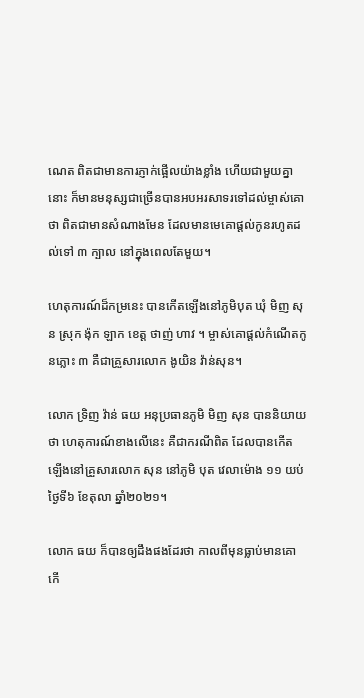ណេត ពិតជាមានការភ្ញាក់ផ្អើលយ៉ាងខ្លាំង ហើយជាមួយគ្នានោះ ក៏មានមនុស្សជាច្រើនបានអបអរសាទរទៅដល់ម្ចាស់គោថា ពិតជាមានសំណាងមែន ដែលមានមេគោផ្តល់កូនរហូតដល់ទៅ ៣ ក្បាល នៅក្នុងពេលតែមួយ។

ហេតុការណ៍ដ៏កម្រនេះ បានកើតឡើងនៅភូមិបុត ឃុំ មិញ សុន ស្រុក ង៉ុក ឡាក ខេត្ត ថាញ់ ហាវ ។ ម្ចាស់គោផ្តល់កំណើតកូនភ្លោះ ៣ គឺជាគ្រួសារលោក ងូយិន វ៉ាន់សុន។

លោក ទ្រិញ វ៉ាន់ ធយ អនុប្រធានភូមិ មិញ សុន បាននិយាយថា ហេតុការណ៍ខាងលើនេះ គឺជាករណីពិត ដែលបានកើតឡើងនៅគ្រួសារលោក សុន នៅភូមិ បុត វេលាម៉ោង ១១ យប់ ថ្ងៃទី៦ ខែតុលា ឆ្នាំ២០២១។

លោក ធយ ក៏បានឲ្យដឹងផងដែរថា កាលពីមុនធ្លាប់មានគោកើ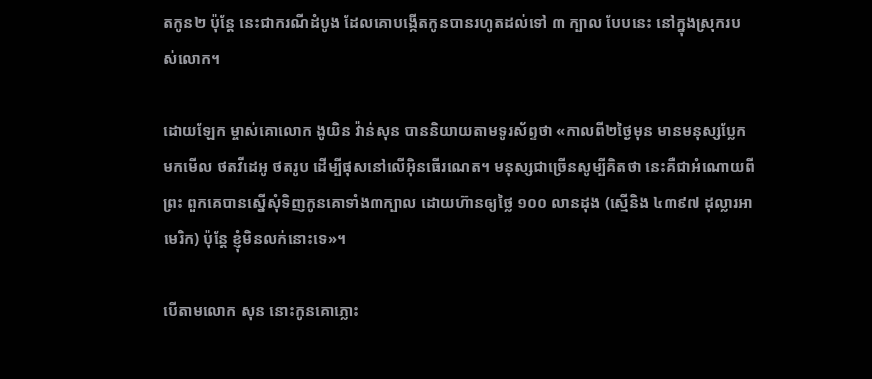តកូន២ ប៉ុន្តែ នេះជាករណីដំបូង ដែលគោបង្កើតកូនបានរហូតដល់ទៅ ៣ ក្បាល បែបនេះ នៅក្នុងស្រុករបស់លោក។

ដោយឡែក ម្ចាស់គោលោក ងូយិន វ៉ាន់សុន បាននិយាយតាមទូរស័ព្ទថា «កាលពី២ថ្ងៃមុន មានមនុស្សប្លែកមកមើល ថតវីដេអូ ថតរូប ដើម្បីផុសនៅលើអុិនធើរណេត។ មនុស្សជាច្រើនសូម្បីគិតថា នេះគឺជាអំណោយពីព្រះ ពួកគេបានស្នើសុំទិញកូនគោទាំង៣ក្បាល ដោយហ៊ានឲ្យថ្លៃ ១០០ លានដុង (ស្មើនិង ៤៣៩៧ ដុល្លារអាមេរិក) ប៉ុន្តែ ខ្ញុំមិនលក់នោះទេ»។

បើតាមលោក សុន នោះកូនគោភ្លោះ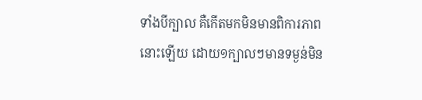ទាំងបីក្បាល គឺកើតមកមិនមានពិការភាពនោះឡើយ ដោយ១ក្បាលៗមានទម្ងន់មិន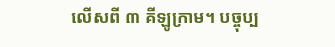លើសពី ៣ គីឡូក្រាម។ បច្ចុប្ប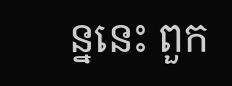ន្ននេះ ពួក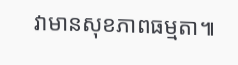វាមានសុខភាពធម្មតា៕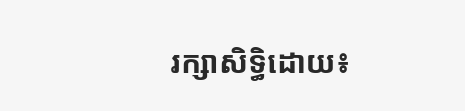រក្សាសិទ្ធិដោយ៖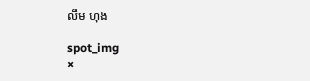លឹម ហុង

spot_img
×